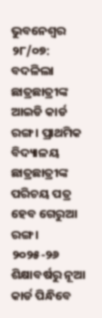ଭୁବନେଶ୍ୱର ୨୮/୦୭: ବଦଳିଲା ଛାତ୍ରଛାତ୍ରୀଙ୍କ ଆଇଡି କାର୍ଡ ରଙ୍ଗ । ପ୍ରାଥମିକ ବିଦ୍ୟାଳୟ ଛାତ୍ରଛାତ୍ରୀଙ୍କ ପରିଚୟ ପତ୍ର ହେବ ଗେରୁଆ ରଙ୍ଗ । ୨୦୨୫-୨୬ ଶିକ୍ଷାବର୍ଷରୁ ନୂଆ କାର୍ଡ ପିନ୍ଧିବେ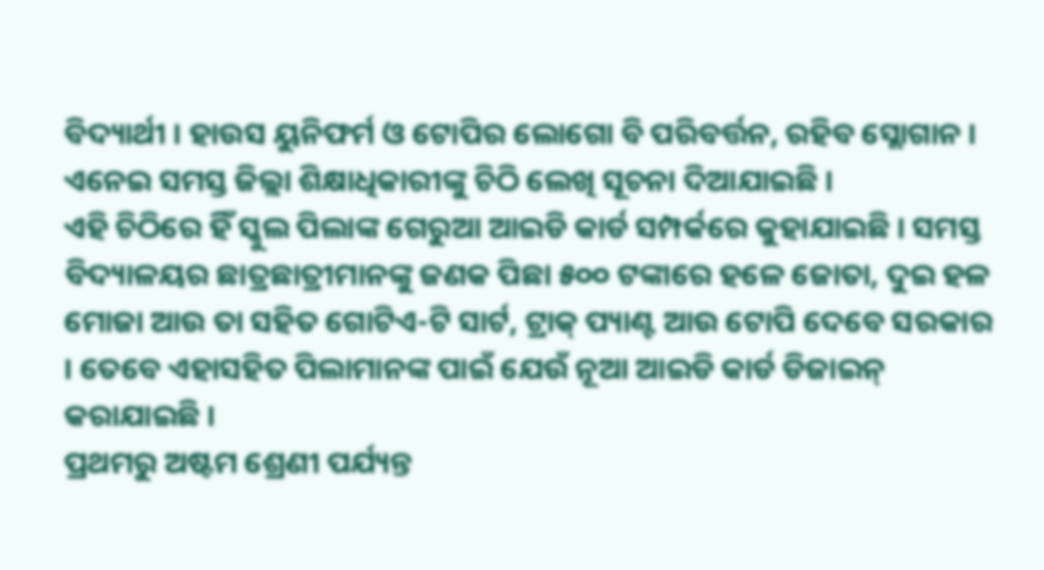ବିଦ୍ୟାର୍ଥୀ । ହାଉସ ୟୁନିଫର୍ମ ଓ ଟୋପିର ଲୋଗୋ ବି ପରିବର୍ତ୍ତନ, ରହିବ ସ୍ଲୋଗାନ । ଏନେଇ ସମସ୍ତ ଜିଲ୍ଲା ଶିକ୍ଷାଧିକାରୀଙ୍କୁ ଚିଠି ଲେଖି ସୂଚନା ଦିଆଯାଇଛି ।
ଏହି ଚିଠିରେ ହିଁ ସ୍କୁଲ ପିଲାଙ୍କ ଗେରୁଆ ଆଇଡି କାର୍ଡ ସମ୍ପର୍କରେ କୁହାଯାଇଛି । ସମସ୍ତ ବିଦ୍ୟାଳୟର ଛାତ୍ରଛାତ୍ରୀମାନଙ୍କୁ ଜଣକ ପିଛା ୫୦୦ ଟଙ୍କାରେ ହଳେ ଜୋତା, ଦୁଇ ହଳ ମୋଜା ଆଉ ତା ସହିତ ଗୋଟିଏ-ଟି ସାର୍ଟ, ଟ୍ରାକ୍ ପ୍ୟାଣ୍ଟ ଆଉ ଟୋପି ଦେବେ ସରକାର । ତେବେ ଏହାସହିତ ପିଲାମାନଙ୍କ ପାଇଁ ଯେଉଁ ନୂଆ ଆଇଡି କାର୍ଡ ଡିଜାଇନ୍ କରାଯାଇଛି ।
ପ୍ରଥମରୁ ଅଷ୍ଟମ ଶ୍ରେଣୀ ପର୍ଯ୍ୟନ୍ତ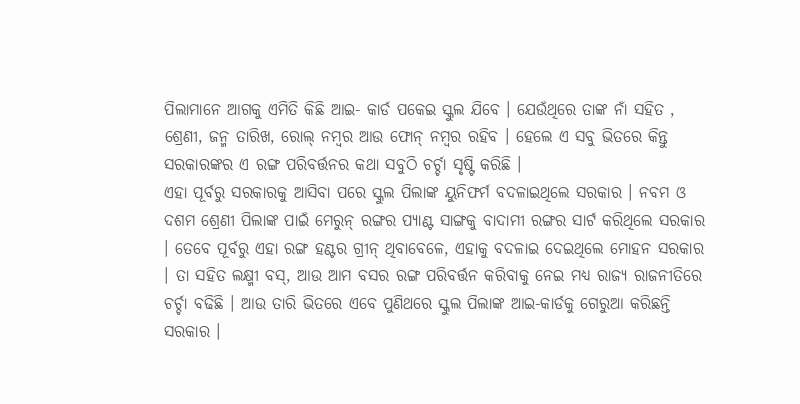ପିଲାମାନେ ଆଗକୁ ଏମିତି କିଛି ଆଇ- କାର୍ଡ ପକେଇ ସ୍କୁଲ ଯିବେ । ଯେଉଁଥିରେ ତାଙ୍କ ନାଁ ସହିତ , ଶ୍ରେଣୀ, ଜନ୍ମ ତାରିଖ, ରୋଲ୍ ନମ୍ବର ଆଉ ଫୋନ୍ ନମ୍ବର ରହିବ । ହେଲେ ଏ ସବୁ ଭିତରେ କିନ୍ତୁ ସରକାରଙ୍କର ଏ ରଙ୍ଗ ପରିବର୍ତ୍ତନର କଥା ସବୁଠି ଚର୍ଚ୍ଚା ସୃଷ୍ଟି କରିଛି ।
ଏହା ପୂର୍ବରୁ ସରକାରକୁ ଆସିବା ପରେ ସ୍କୁଲ ପିଲାଙ୍କ ୟୁନିଫର୍ମ ବଦଳାଇଥିଲେ ସରକାର । ନବମ ଓ ଦଶମ ଶ୍ରେଣୀ ପିଲାଙ୍କ ପାଇଁ ମେରୁନ୍ ରଙ୍ଗର ପ୍ୟାଣ୍ଟ ସାଙ୍ଗକୁ ବାଦାମୀ ରଙ୍ଗର ସାର୍ଟ କରିଥିଲେ ସରକାର । ତେବେ ପୂର୍ବରୁ ଏହା ରଙ୍ଗ ହଣ୍ଟର ଗ୍ରୀନ୍ ଥିବାବେଳେ, ଏହାକୁ ବଦଳାଇ ଦେଇଥିଲେ ମୋହନ ସରକାର । ତା ସହିତ ଲକ୍ଷ୍ମୀ ବସ୍, ଆଉ ଆମ ବସର ରଙ୍ଗ ପରିବର୍ତ୍ତନ କରିବାକୁ ନେଇ ମଧ୍ୟ ରାଜ୍ୟ ରାଜନୀତିରେ ଚର୍ଚ୍ଚା ବଢିଛି । ଆଉ ତାରି ଭିତରେ ଏବେ ପୁଣିଥରେ ସ୍କୁଲ ପିଲାଙ୍କ ଆଇ-କାର୍ଡକୁ ଗେରୁଆ କରିଛନ୍ତି ସରକାର ।